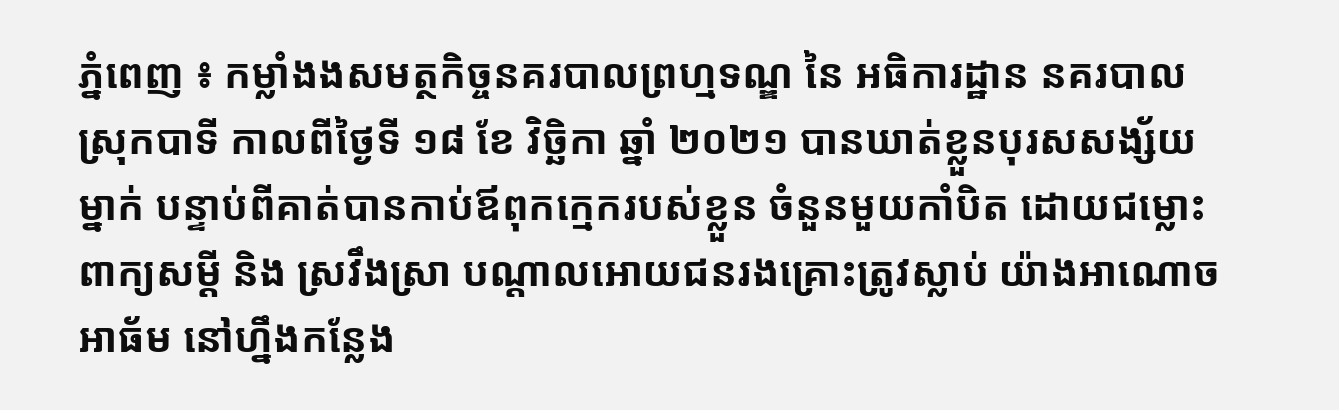ភ្នំពេញ ៖ កម្លាំងងសមត្ថកិច្ចនគរបាលព្រហ្មទណ្ឌ នៃ អធិការដ្ឋាន នគរបាលស្រុកបាទី កាលពីថ្ងៃទី ១៨ ខែ វិច្ឆិកា ឆ្នាំ ២០២១ បានឃាត់ខ្លួនបុរសសង្ស័យម្នាក់ បន្ទាប់ពីគាត់បានកាប់ឪពុកក្មេករបស់ខ្លួន ចំនួនមួយកាំបិត ដោយជម្លោះពាក្យសម្ដី និង ស្រវឹងស្រា បណ្តាលអោយជនរងគ្រោះត្រូវស្លាប់ យ៉ាងអាណោចអាធ័ម នៅហ្នឹងកន្លែង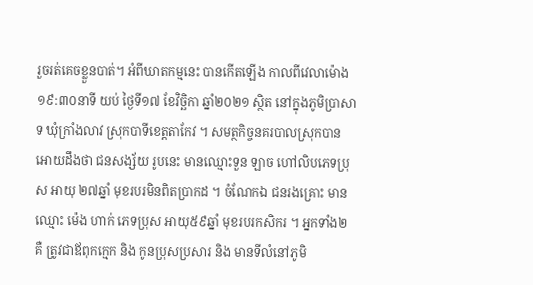រួចរត់គេចខ្លួនបាត់។ អំពីឃាតកម្មនេះ បានកើតឡើង កាលពីវេលាម៉ោង ១៩:៣០នាទី យប់ ថ្ងៃទី១៧ ខែវិច្ឆិកា ឆ្នាំ២០២១ ស្ថិត នៅក្នុងភូមិប្រាសាទ ឃុំក្រាំងលាវ ស្រុកបាទីខេត្តតាកែវ ។ សមត្ថកិច្ចនគរបាលស្រុកបានអោយដឹងថា ជនសង្ស័យ រូបនេះ មានឈ្មោះទួន ឡាច ហៅលិបភេទប្រុស អាយុ ២៧ឆ្នាំ មុខរបរមិនពិតប្រាកដ ។ ចំណែកឯ ជនរងគ្រោះ មាន ឈ្មោះ ម៉េង ហាក់ ភេទប្រុស អាយុ៥៩ឆ្នាំ មុខរបរកសិករ ។ អ្នកទាំង២ គឺ ត្រូវជាឪពុកក្មេក និង កូនប្រុសប្រសារ និង មានទីលំនៅភូមិ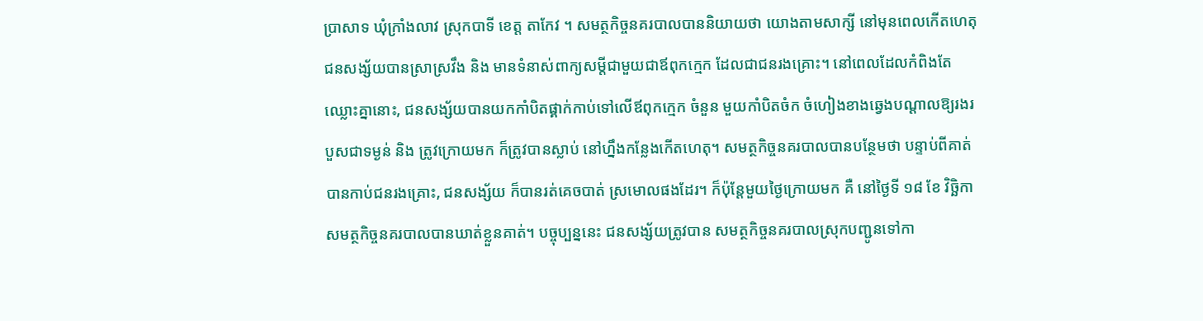ប្រាសាទ ឃុំក្រាំងលាវ ស្រុកបាទី ខេត្ត តាកែវ ។ សមត្ថកិច្ចនគរបាលបាននិយាយថា យោងតាមសាក្សី នៅមុនពេលកើតហេតុជនសង្ស័យបានស្រាស្រវឹង និង មានទំនាស់ពាក្យសម្តីជាមួយជាឪពុកក្មេក ដែលជាជនរងគ្រោះ។ នៅពេលដែលកំពិងតែឈ្លោះគ្នានោះ, ជនសង្ស័យបានយកកាំបិតផ្គាក់កាប់ទៅលើឪពុកក្មេក ចំនួន មួយកាំបិតចំក ចំហៀងខាងឆ្វេងបណ្ដាលឱ្យរងរបួសជាទម្ងន់ និង ត្រូវក្រោយមក ក៏ត្រូវបានស្លាប់ នៅហ្នឹងកន្លែងកើតហេតុ។ សមត្ថកិច្ចនគរបាលបានបន្ថែមថា បន្ទាប់ពីគាត់ បានកាប់ជនរងគ្រោះ, ជនសង្ស័យ ក៏បានរត់គេចបាត់ ស្រមោលផងដែរ។ ក៏ប៉ុន្តែមួយថ្ងៃក្រោយមក គឺ នៅថ្ងៃទី ១៨ ខែ វិច្ឆិកា សមត្ថកិច្ចនគរបាលបានឃាត់ខ្លួនគាត់។ បច្ចុប្បន្ននេះ ជនសង្ស័យត្រូវបាន សមត្ថកិច្ចនគរបាលស្រុកបញ្ជូនទៅកា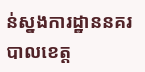ន់ស្នងការដ្ឋាននគរបាលខេត្ត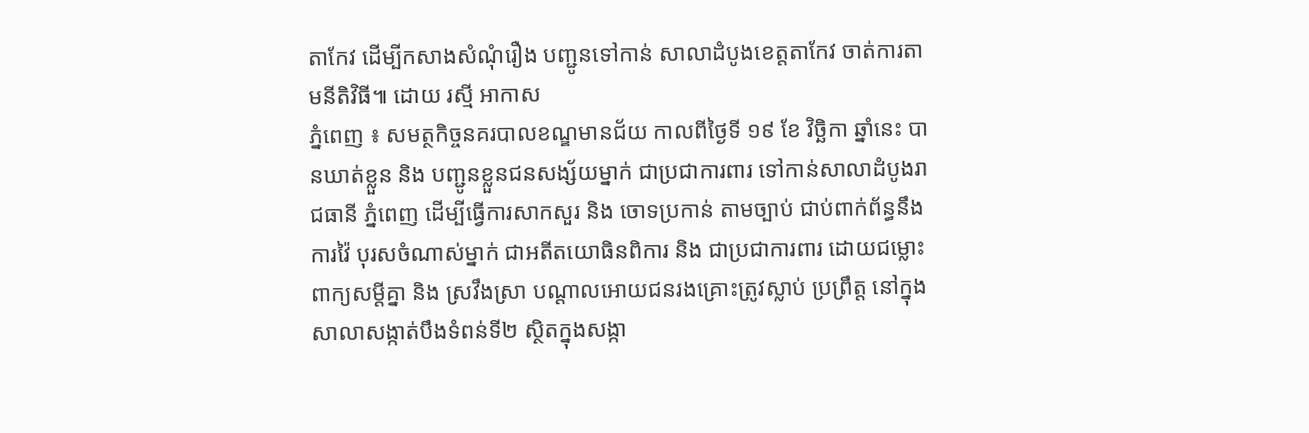តាកែវ ដើម្បីកសាងសំណុំរឿង បញ្ជូនទៅកាន់ សាលាដំបូងខេត្តតាកែវ ចាត់ការតាមនីតិវិធី៕ ដោយ រស្មី អាកាស
ភ្នំពេញ ៖ សមត្ថកិច្ចនគរបាលខណ្ឌមានជ័យ កាលពីថ្ងៃទី ១៩ ខែ វិច្ឆិកា ឆ្នាំនេះ បានឃាត់ខ្លួន និង បញ្ជូនខ្លួនជនសង្ស័យម្នាក់ ជាប្រជាការពារ ទៅកាន់សាលាដំបូងរាជធានី ភ្នំពេញ ដើម្បីធ្វើការសាកសួរ និង ចោទប្រកាន់ តាមច្បាប់ ជាប់ពាក់ព័ន្ធនឹងការវ៉ៃ បុរសចំណាស់ម្នាក់ ជាអតីតយោធិនពិការ និង ជាប្រជាការពារ ដោយជម្លោះពាក្យសម្តីគ្នា និង ស្រវឹងស្រា បណ្តាលអោយជនរងគ្រោះត្រូវស្លាប់ ប្រព្រឹត្ត នៅក្នុងសាលាសង្កាត់បឹងទំពន់ទី២ ស្ថិតក្នុងសង្កា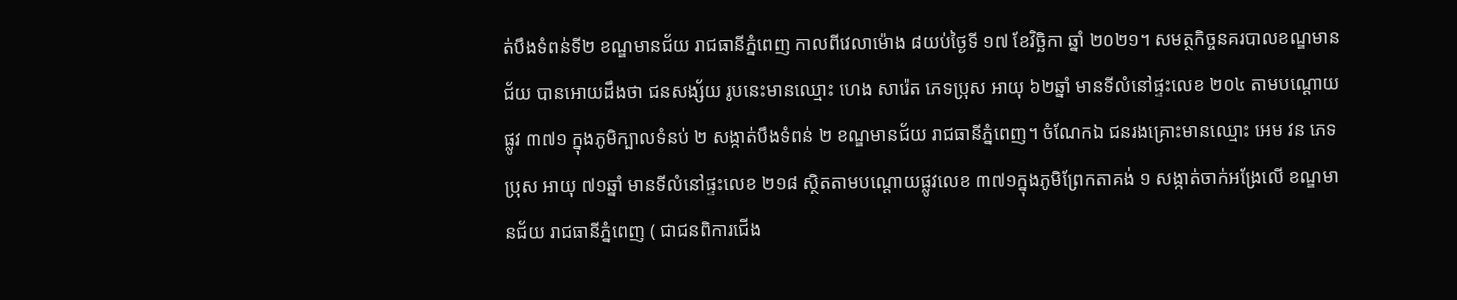ត់បឹងទំពន់ទី២ ខណ្ឌមានជ័យ រាជធានីភ្នំពេញ កាលពីវេលាម៉ោង ៨យប់ថ្ងៃទី ១៧ ខែវិច្ឆិកា ឆ្នាំ ២០២១។ សមត្ថកិច្ចនគរបាលខណ្ឌមានជ័យ បានអោយដឹងថា ជនសង្ស័យ រូបនេះមានឈ្មោះ ហេង សារ៉េត ភេទប្រុស អាយុ ៦២ឆ្នាំ មានទីលំនៅផ្ទះលេខ ២០៤ តាមបណ្តោយផ្លូវ ៣៧១ ក្នុងភូមិក្បាលទំនប់ ២ សង្កាត់បឹងទំពន់ ២ ខណ្ឌមានជ័យ រាជធានីភ្នំពេញ។ ចំណែកឯ ជនរងគ្រោះមានឈ្មោះ អេម វន ភេទប្រុស អាយុ ៧១ឆ្នាំ មានទីលំនៅផ្ទះលេខ ២១៨ ស្ថិតតាមបណ្តោយផ្លូវលេខ ៣៧១ក្នុងភូមិព្រែកតាគង់ ១ សង្កាត់ចាក់អង្រែលើ ខណ្ឌមានជ័យ រាជធានីភ្នំពេញ ( ជាជនពិការជើង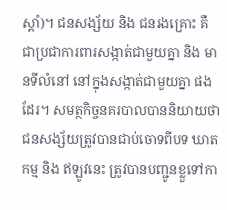ស្តាំ)។ ជនសង្ស័យ និង ជនរងគ្រោះ គឺ ជាប្រជាការពារសង្កាត់ជាមួយគ្នា និង មានទីលំនៅ នៅក្នុងសង្កាត់ជាមួយគ្នា ផងដែរ។ សមត្ថកិច្ចនគរបាលបាននិយាយថា ជនសង្ស័យត្រូវបានជាប់ចោទពីបទ ឃាតកម្ម និង ឥឡូវនេះ ត្រូវបានបញ្ជូនខ្លួទៅកា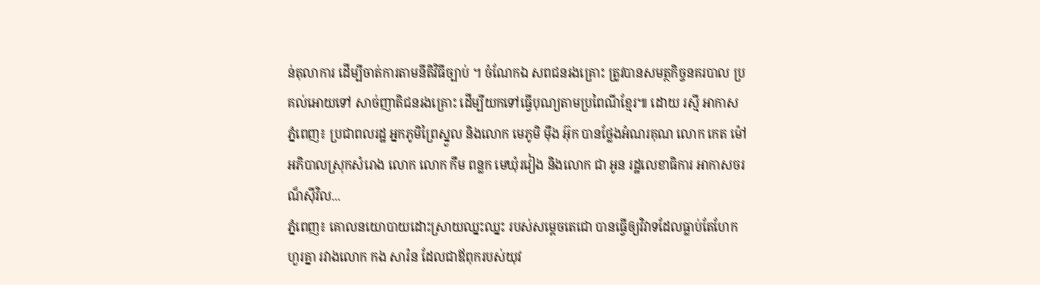ន់តុលាការ ដើម្បីចាត់ការតាមនីតិវិធីច្បាប់ ។ ចំណែកឯ សពជនរងគ្រោះ ត្រូវបានសមត្ថកិច្ចនគរបាល ប្រគល់អោយទៅ សាច់ញាតិជនរងគ្រោះ ដើម្បីយកទៅធ្វើបុណ្យតាមប្រពៃណីខ្មែរ៕ ដោយ រស្មី អាកាស
ភ្នំពេញ៖ ប្រជាពលរដ្ឋ អ្នកភូមិព្រៃស្នួល និងលោក មេភូមិ មុឹង អ៊ុក បានថ្លែងអំណរគុណ លោក កេត ម៉ៅ អភិបាលស្រុកសំរោង លោក លោក កឹម ពន្លក មេឃុំរវៀង និងលោក ជា អូន រដ្ឋលេខាធិការ អាកាសចរណ៏ស៊ីវិល...
ភ្នំពេញ៖ គោលនយោបាយដោះស្រាយឈ្នះឈ្នះ របស់សម្តេចតេជោ បានធ្វើឲ្យវិវាទដែលធ្លាប់តែហែកហួរគ្នា រវាងលោក កង សារ៉ន ដែលជាឪពុករបស់យុវ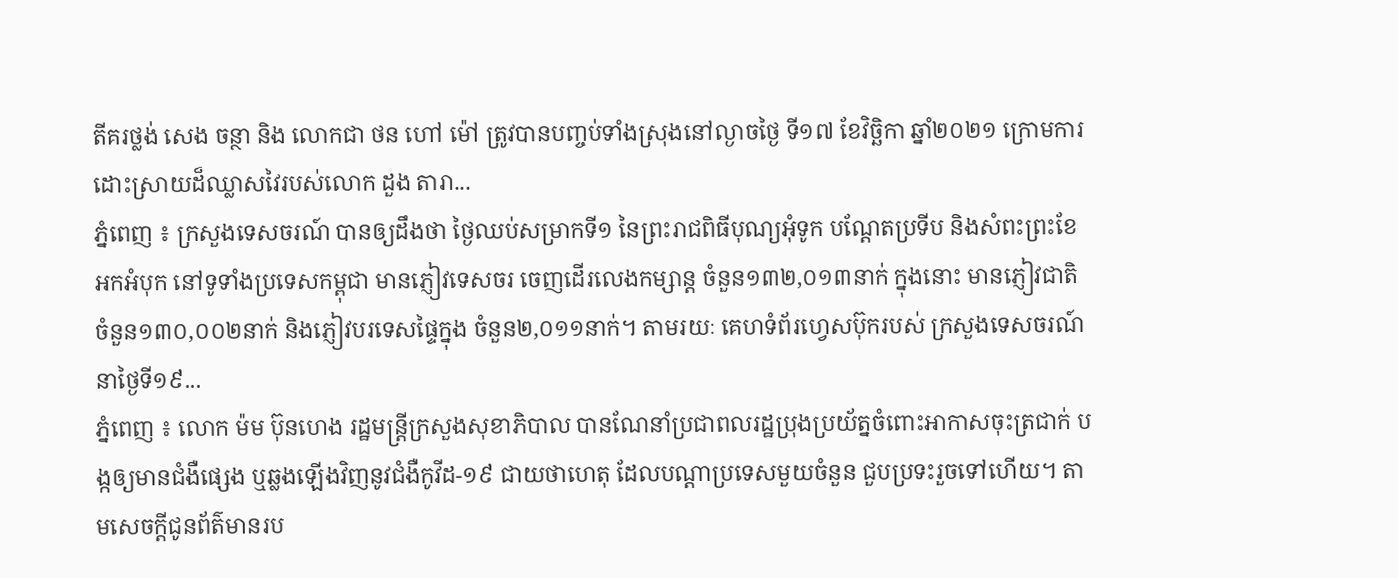តីគរថ្លង់ សេង ចន្ថា និង លោកជា ថន ហៅ ម៉ៅ ត្រូវបានបញ្ចប់ទាំងស្រុងនៅល្ងាចថ្ងៃ ទី១៧ ខែវិច្ឆិកា ឆ្នាំ២០២១ ក្រោមការដោះស្រាយដ៏ឈ្លាសវៃរបស់លោក ដួង តារា...
ភ្នំពេញ ៖ ក្រសួងទេសចរណ៍ បានឲ្យដឹងថា ថ្ងៃឈប់សម្រាកទី១ នៃព្រះរាជពិធីបុណ្យអុំទូក បណ្តែតប្រទីប និងសំពះព្រះខែ អកអំបុក នៅទូទាំងប្រទេសកម្ពុជា មានភ្ញៀវទេសចរ ចេញដើរលេងកម្សាន្ត ចំនួន១៣២,០១៣នាក់ ក្នុងនោះ មានភ្ញៀវជាតិ ចំនួន១៣០,០០២នាក់ និងភ្ញៀវបរទេសផ្ទៃក្នុង ចំនួន២,០១១នាក់។ តាមរយៈ គេហទំព័រហ្វេសប៊ុករបស់ ក្រសួងទេសចរណ៍ នាថ្ងៃទី១៩...
ភ្នំពេញ ៖ លោក ម៉ម ប៊ុនហេង រដ្ឋមន្ដ្រីក្រសួងសុខាភិបាល បានណែនាំប្រជាពលរដ្ឋប្រុងប្រយ័ត្នចំពោះអាកាសចុះត្រជាក់ បង្កឲ្យមានជំងឺផ្សេង ឬឆ្លងឡើងវិញនូវជំងឺកូវីដ-១៩ ជាយថាហេតុ ដែលបណ្ដាប្រទេសមួយចំនួន ជួបប្រទះរួចទៅហើយ។ តាមសេចក្ដីជូនព័ត៌មានរប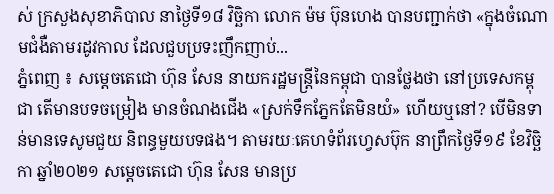ស់ ក្រសួងសុខាភិបាល នាថ្ងៃទី១៨ វិច្ឆិកា លោក ម៉ម ប៊ុនហេង បានបញ្ជាក់ថា «ក្នុងចំណោមជំងឺតាមរដូវកាល ដែលជួបប្រទះញឹកញាប់...
ភ្នំពេញ ៖ សម្ដេចតេជោ ហ៊ុន សែន នាយករដ្ឋមន្ដ្រីនៃកម្ពុជា បានថ្លែងថា នៅប្រទេសកម្ពុជា តើមានបទចម្រៀង មានចំណងជើង «ស្រក់ទឹកភ្នែកតែមិនយំ» ហើយឬនៅ? បើមិនទាន់មានទេសូមជួយ និពន្ធមួយបទផង។ តាមរយៈគេហទំព័រហ្វេសប៊ុក នាព្រឹកថ្ងៃទី១៩ ខែវិច្ឆិកា ឆ្នាំ២០២១ សម្ដេចតេជោ ហ៊ុន សែន មានប្រ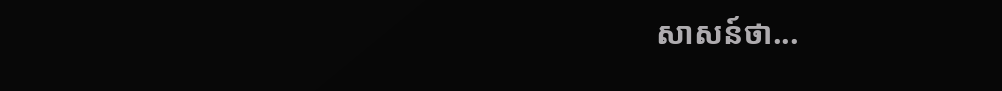សាសន៍ថា...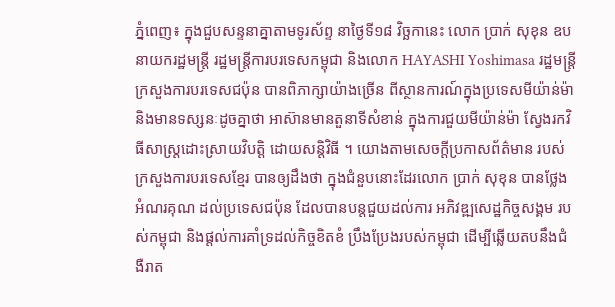ភ្នំពេញ៖ ក្នុងជួបសន្ទនាគ្នាតាមទូរស័ព្ទ នាថ្ងៃទី១៨ វិច្ឆកានេះ លោក ប្រាក់ សុខុន ឧបនាយករដ្ឋមន្ត្រី រដ្ឋមន្រ្តីការបរទេសកម្ពុជា និងលោក HAYASHI Yoshimasa រដ្ឋមន្ត្រីក្រសួងការបរទេសជប៉ុន បានពិភាក្សាយ៉ាងច្រើន ពីស្ថានការណ៍ក្នុងប្រទេសមីយ៉ាន់ម៉ា និងមានទស្សនៈដូចគ្នាថា អាស៊ានមានតួនាទីសំខាន់ ក្នុងការជួយមីយ៉ាន់ម៉ា ស្វែងរកវិធីសាស្រ្តដោះស្រាយវិបត្តិ ដោយសន្តិវិធី ។ យោងតាមសេចក្តីប្រកាសព័ត៌មាន របស់ក្រសួងការបរទេសខ្មែរ បានឲ្យដឹងថា ក្នុងជំនួបនោះដែរលោក ប្រាក់ សុខុន បានថ្លែងអំណរគុណ ដល់ប្រទេសជប៉ុន ដែលបានបន្តជួយដល់ការ អភិវឌ្ឍសេដ្ឋកិច្ចសង្គម របស់កម្ពុជា និងផ្តល់ការគាំទ្រដល់កិច្ចខិតខំ ប្រឹងប្រែងរបស់កម្ពុជា ដើម្បីឆ្លើយតបនឹងជំងឺរាត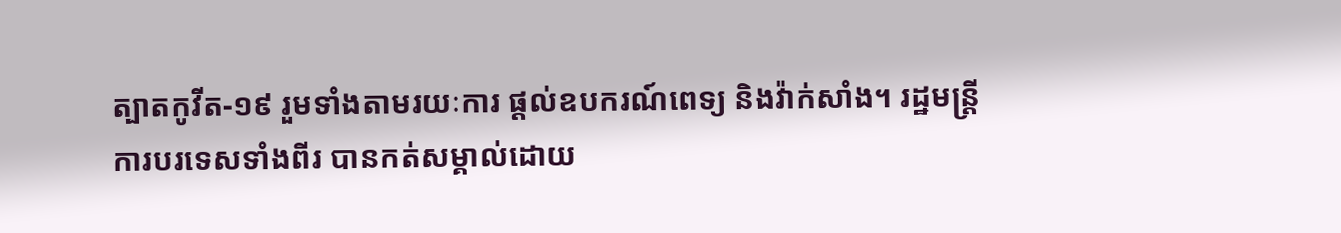ត្បាតកូវីត-១៩ រួមទាំងតាមរយៈការ ផ្តល់ឧបករណ៍ពេទ្យ និងវ៉ាក់សាំង។ រដ្ឋមន្ត្រីការបរទេសទាំងពីរ បានកត់សម្គាល់ដោយ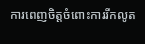ការពេញចិត្តចំពោះការរីកលូត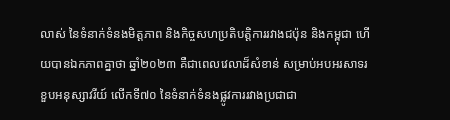លាស់ នៃទំនាក់ទំនងមិត្តភាព និងកិច្ចសហប្រតិបត្តិការរវាងជប៉ុន និងកម្ពុជា ហើយបានឯកភាពគ្នាថា ឆ្នាំ២០២៣ គឺជាពេលវេលាដ៏សំខាន់ សម្រាប់អបអរសាទរខួបអនុស្សាវរីយ៍ លើកទី៧០ នៃទំនាក់ទំនងផ្លូវការរវាងប្រជាជា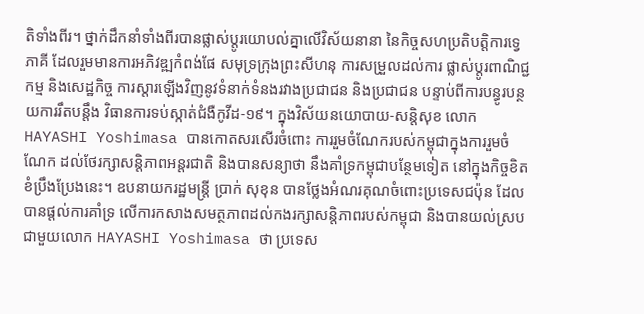តិទាំងពីរ។ ថ្នាក់ដឹកនាំទាំងពីរបានផ្លាស់ប្តូរយោបល់គ្នាលើវិស័យនានា នៃកិច្ចសហប្រតិបត្តិការទ្វេភាគី ដែលរួមមានការអភិវឌ្ឍកំពង់ផែ សមុទ្រក្រុងព្រះសីហនុ ការសម្រួលដល់ការ ផ្លាស់ប្តូរពាណិជ្ជកម្ម និងសេដ្ឋកិច្ច ការស្តារឡើងវិញនូវទំនាក់ទំនងរវាងប្រជាជន និងប្រជាជន បន្ទាប់ពីការបន្ធូរបន្ថយការរឹតបន្តឹង វិធានការទប់ស្កាត់ជំងឺកូវីដ-១៩។ ក្នុងវិស័យនយោបាយ-សន្តិសុខ លោក HAYASHI Yoshimasa បានកោតសរសើរចំពោះ ការរួមចំណែករបស់កម្ពុជាក្នុងការរួមចំណែក ដល់ថែរក្សាសន្តិភាពអន្តរជាតិ និងបានសន្យាថា នឹងគាំទ្រកម្ពុជាបន្ថែមទៀត នៅក្នុងកិច្ចខិតខំប្រឹងប្រែងនេះ។ ឧបនាយករដ្ឋមន្ត្រី ប្រាក់ សុខុន បានថ្លែងអំណរគុណចំពោះប្រទេសជប៉ុន ដែលបានផ្តល់ការគាំទ្រ លើការកសាងសមត្ថភាពដល់កងរក្សាសន្តិភាពរបស់កម្ពុជា និងបានយល់ស្របជាមួយលោក HAYASHI Yoshimasa ថា ប្រទេស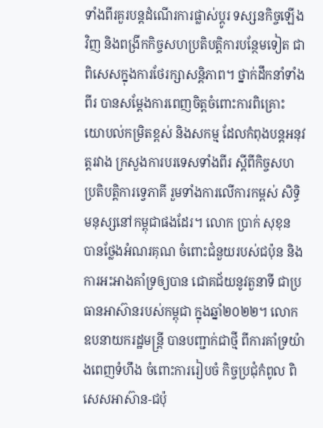ទាំងពីរគួរបន្តដំណើរការផ្លាស់ប្តូរ ទស្សនកិច្ចឡើងវិញ និងពង្រីកកិច្ចសហប្រតិបត្តិការបន្ថែមទៀត ជាពិសេសក្នុងការថែរក្សាសន្តិភាព។ ថ្នាក់ដឹកនាំទាំងពីរ បានសម្តែងការពេញចិត្តចំពោះការពិគ្រោះ យោបល់កម្រិតខ្ពស់ និងសកម្ម ដែលកំពុងបន្តអនុវត្តរវាង ក្រសួងការបរទេសទាំងពីរ ស្តីពីកិច្ចសហប្រតិបត្តិការទ្វេភាគី រួមទាំងការលើការកម្ពស់ សិទ្ធិមនុស្សនៅកម្ពុជាផងដែរ។ លោក ប្រាក់ សុខុន បានថ្លែងអំណរគុណ ចំពោះជំនួយរបស់ជប៉ុន និងការអះអាងគាំទ្រឲ្យបាន ជោគជ័យនូវតួនាទី ជាប្រធានអាស៊ានរបស់កម្ពុជា ក្នុងឆ្នាំ២០២២។ លោកឧបនាយករដ្ឋមន្រ្តី បានបញ្ជាក់ជាថ្មី ពីការគាំទ្រយ៉ាងពេញទំហឹង ចំពោះការរៀបចំ កិច្ចប្រជុំកំពូល ពិសេសអាស៊ាន-ជប៉ុ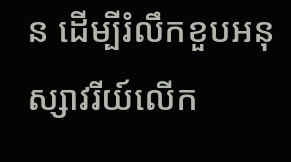ន ដើម្បីរំលឹកខួបអនុស្សាវរីយ៍លើក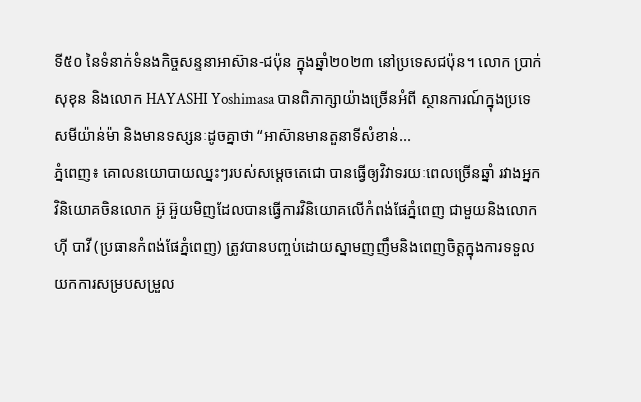ទី៥០ នៃទំនាក់ទំនងកិច្ចសន្ទនាអាស៊ាន-ជប៉ុន ក្នុងឆ្នាំ២០២៣ នៅប្រទេសជប៉ុន។ លោក ប្រាក់ សុខុន និងលោក HAYASHI Yoshimasa បានពិភាក្សាយ៉ាងច្រើនអំពី ស្ថានការណ៍ក្នុងប្រទេសមីយ៉ាន់ម៉ា និងមានទស្សនៈដូចគ្នាថា “អាស៊ានមានតួនាទីសំខាន់...
ភ្នំពេញ៖ គោលនយោបាយឈ្នះៗរបស់សម្តេចតេជោ បានធ្វើឲ្យវិវាទរយៈពេលច្រើនឆ្នាំ រវាងអ្នកវិនិយោគចិនលោក អ៊ូ អ៊ួយមិញដែលបានធ្វើការវិនិយោគលើកំពង់ផែភ្នំពេញ ជាមួយនិងលោក ហ៊ី បាវី (ប្រធានកំពង់ផែភ្នំពេញ) ត្រូវបានបញ្ចប់ដោយស្នាមញញឹមនិងពេញចិត្តក្នុងការទទួល យកការសម្របសម្រួល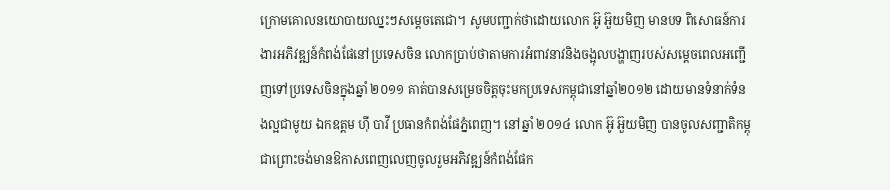ក្រោមគោលនយោបាយឈ្នះៗសម្តេចតេជោ។ សូមបញ្ជាក់ថាដោយលោក អ៊ូ អ៊ួយមិញ មានបទ ពិសោធន៍ការងារអភិវឌ្ឍន៍កំពង់ផែនៅប្រទេសចិន លោកប្រាប់ថាតាមការអំពាវនាវនិងចង្អុលបង្ហាញរបស់សម្តេចពេលអញ្ជើញទៅប្រទេសចិនក្នុងឆ្នាំ ២០១១ គាត់បានសម្រេចចិត្តចុះមកប្រទេសកម្ពុជានៅឆ្នាំ២០១២ ដោយមានទំនាក់ទំនងល្អជាមូយ ឯកឧត្តម ហ៊ី បាវី ប្រធានកំពង់ផែភ្នំពេញ។ នៅឆ្នាំ ២០១៤ លោក អ៊ូ អ៊ួយមិញ បានចូលសញ្ជាតិកម្ពុជាព្រោះចង់មានឱកាសពេញលេញចូលរួមអភិវឌ្ឍន៍កំពង់ផែក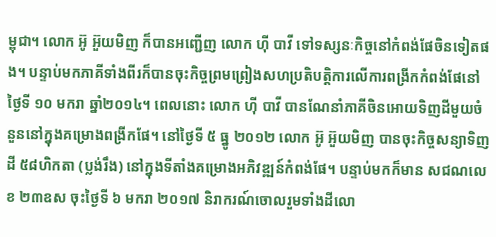ម្ពុជា។ លោក អ៊ូ អ៊ួយមិញ ក៏បានអញ្ជើញ លោក ហ៊ី បាវី ទៅទស្សនៈកិច្ចនៅកំពង់ផែចិនទៀតផង។ បន្ទាប់មកភាគីទាំងពីរក៏បានចុះកិច្ចព្រមព្រៀងសហប្រតិបត្តិការលើការពង្រីកកំពង់ផែនៅថ្ងៃទី ១០ មករា ឆ្នាំ២០១៤។ ពេលនោះ លោក ហ៊ី បាវី បានណែនាំភាគីចិនអោយទិញដីមួយចំនួននៅក្នុងគម្រោងពង្រីកផែ។ នៅថ្ងៃទី ៥ ធ្នូ ២០១២ លោក អ៊ូ អ៊ួយមិញ បានចុះកិច្ចសន្យាទិញដី ៥៨ហិកតា (ប្លង់រឹង) នៅក្នុងទីតាំងគម្រោងអភិវឌ្ឍន៍កំពង់ផែ។ បន្ទាប់មកក៏មាន សជណលេខ ២៣ឧស ចុះថ្ងៃទី ៦ មករា ២០១៧ និរាករណ៍ចោលរួមទាំងដីលោ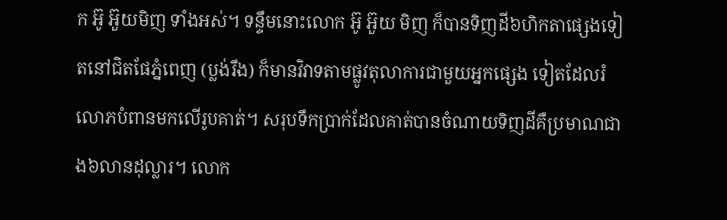ក អ៊ូ អ៊ួយមិញ ទាំងអស់។ ទន្ទឹមនោះលោក អ៊ូ អ៊ួយ មិញ ក៏បានទិញដី៦ហិកតាផ្សេងទៀតនៅជិតផែភ្នំពេញ (ប្លង់រឹង) ក៏មានវិវាទតាមផ្លូវតុលាការជាមួយអ្នកផ្សេង ទៀតដែលរំលោភបំពានមកលើរូបគាត់។ សរុបទឹកប្រាក់ដែលគាត់បានចំណាយទិញដីគឺប្រមាណជាង៦លានដុល្លារ។ លោក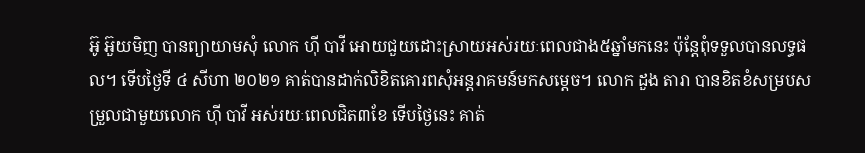អ៊ូ អ៊ួយមិញ បានព្យាយាមសុំ លោក ហ៊ី បាវី អោយជួយដោះស្រាយអស់រយៈពេលជាង៥ឆ្នាំមកនេះ ប៉ុន្តែពុំទទួលបានលទ្ធផល។ ទើបថ្ងៃទី ៤ សីហា ២០២១ គាត់បានដាក់លិខិតគោរពសុំអន្តរាគមន៍មកសម្តេច។ លោក ដួង តារា បានខិតខំសម្របសម្រួលជាមួយលោក ហ៊ី បាវី អស់រយៈពេលជិត៣ខែ ទើបថ្ងៃនេះ គាត់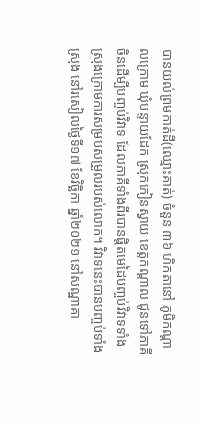បានយល់ព្រមកាត់ដី(ឈ្មោះគាត់) ចំនួន ៣៦ ហិកតានៅ ភូមិកណ្តាលក្រោម ឃុំបន្ទាយដែក ស្រុកកៀនស្វាយ ខេត្តកណ្តាល ជូនទៅភាគីចិនដើម្បីបញ្ចប់វិវាទ ដែលភាគីទាំងពីរបានផ្តិតមេដៃបញ្ចប់វិវាទទាំងស្រុងក្រោមការសម្របសម្រួលរបស់លោក។ វិវាទនេះបានបញ្ចប់ទាំងស្រុង នៅរសៀលថ្ងៃទី១៧ ខែវិច្ឆិកា ឆ្នាំ២០២១ នៅសណ្ឋាគា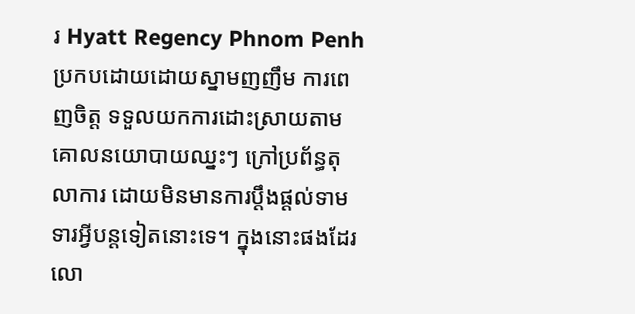រ Hyatt Regency Phnom Penh ប្រកបដោយដោយស្នាមញញឹម ការពេញចិត្ត ទទួលយកការដោះស្រាយតាមគោលនយោបាយឈ្នះៗ ក្រៅប្រព័ន្ធតុលាការ ដោយមិនមានការប្តឹងផ្តល់ទាមទារអ្វីបន្តទៀតនោះទេ។ ក្នុងនោះផងដែរ លោ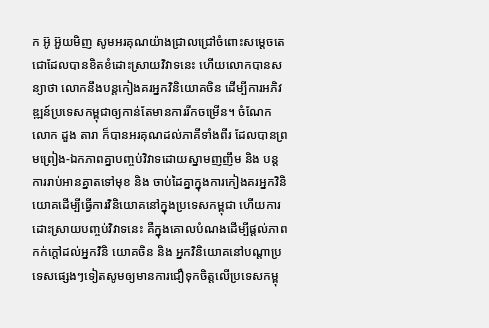ក អ៊ូ អ៊ួយមិញ សូមអរគុណយ៉ាងជ្រាលជ្រៅចំពោះសម្តេចតេជោដែលបានខិតខំដោះស្រាយវិវាទនេះ ហើយលោកបានសន្យាថា លោកនឹងបន្តកៀងគរអ្នកវិនិយោគចិន ដើម្បីការអភិវឌ្ឍន៍ប្រទេសកម្ពុជាឲ្យកាន់តែមានការរីកចម្រើន។ ចំណែកលោក ដួង តារា ក៏បានអរគុណដល់ភាគីទាំងពីរ ដែលបានព្រមព្រៀង-ឯកភាពគ្នាបញ្ចប់វិវាទដោយស្នាមញញឹម និង បន្តការរាប់អានគ្នាតទៅមុខ និង ចាប់ដៃគ្នាក្នុងការកៀងគរអ្នកវិនិយោគដើម្បីធ្វើការវិនិយោគនៅក្នុងប្រទេសកម្ពុជា ហើយការដោះស្រាយបញ្ចប់វិវាទនេះ គឺក្នុងគោលបំណងដើម្បីផ្តល់ភាពកក់ក្តៅដល់អ្នកវិនិ យោគចិន និង អ្នកវិនិយោគនៅបណ្ដាប្រទេសផ្សេងៗទៀតសូមឲ្យមានការជឿទុកចិត្តលើប្រទេសកម្ពុ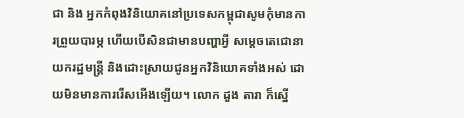ជា និង អ្នកកំពុងវិនិយោគនៅប្រទេសកម្ពុជាសូមកុំមានការព្រួយបារម្ភ ហើយបើសិនជាមានបញ្ហាអ្វី សម្តេចតេជោនាយករដ្ឋមន្ត្រី និងដោះស្រាយជូនអ្នកវិនិយោគទាំងអស់ ដោយមិនមានការរើសអើងឡើយ។ លោក ដួង តារា ក៏ស្នើ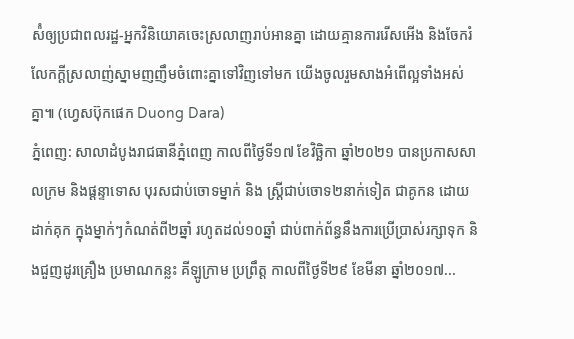ស៉ំឲ្យប្រជាពលរដ្ឋ-អ្នកវិនិយោគចេះស្រលាញរាប់អានគ្នា ដោយគ្មានការរើសអើង និងចែករំលែកក្តីស្រលាញ់ស្នាមញញឹមចំពោះគ្នាទៅវិញទៅមក យើងចូលរួមសាងអំពើល្អទាំងអស់គ្នា៕ (ហ្វេសប៊ុកផេក Duong Dara)
ភ្នំពេញ: សាលាដំបូងរាជធានីភ្នំពេញ កាលពីថ្ងៃទី១៧ ខែវិច្ឆិកា ឆ្នាំ២០២១ បានប្រកាសសាលក្រម និងផ្តន្ទាទោស បុរសជាប់ចោទម្នាក់ និង ស្ត្រីជាប់ចោទ២នាក់ទៀត ជាគូកន ដោយដាក់គុក ក្នុងម្នាក់ៗកំណត់ពី២ឆ្នាំ រហូតដល់១០ឆ្នាំ ជាប់ពាក់ព័ន្ធនឹងការប្រើប្រាស់រក្សាទុក និងជួញដូរគ្រឿង ប្រមាណកន្លះ គីឡូក្រាម ប្រព្រឹត្ត កាលពីថ្ងៃទី២៩ ខែមីនា ឆ្នាំ២០១៧...